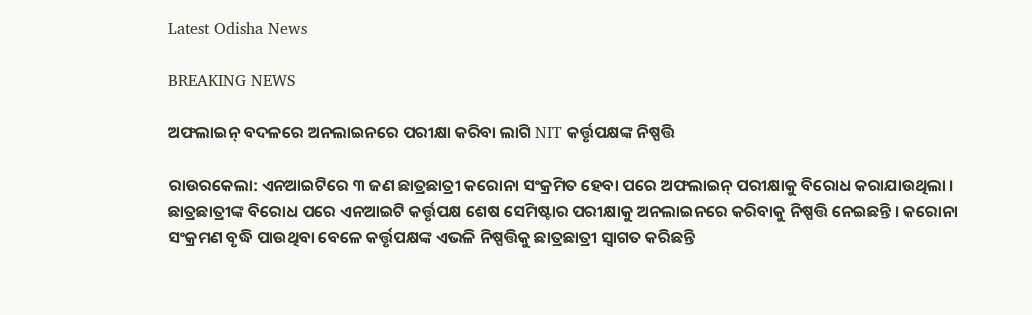Latest Odisha News

BREAKING NEWS

ଅଫଲାଇନ୍ ବଦଳରେ ଅନଲାଇନରେ ପରୀକ୍ଷା କରିବା ଲାଗି NIT କର୍ତ୍ତୃପକ୍ଷଙ୍କ ନିଷ୍ପତ୍ତି

ରାଉରକେଲା: ଏନଆଇଟିରେ ୩ ଜଣ ଛାତ୍ରଛାତ୍ରୀ କରୋନା ସଂକ୍ରମିତ ହେବା ପରେ ଅଫଲାଇନ୍ ପରୀକ୍ଷାକୁ ବିରୋଧ କରାଯାଉଥିଲା । ଛାତ୍ରଛାତ୍ରୀଙ୍କ ବିରୋଧ ପରେ ଏନଆଇଟି କର୍ତ୍ତୃପକ୍ଷ ଶେଷ ସେମିଷ୍ଟାର ପରୀକ୍ଷାକୁ ଅନଲାଇନରେ କରିବାକୁ ନିଷ୍ପତ୍ତି ନେଇଛନ୍ତି । କରୋନା ସଂକ୍ରମଣ ବୃଦ୍ଧି ପାଉଥିବା ବେଳେ କର୍ତ୍ତୃପକ୍ଷଙ୍କ ଏଭଳି ନିଷ୍ପତ୍ତିକୁ ଛାତ୍ରଛାତ୍ରୀ ସ୍ୱାଗତ କରିଛନ୍ତି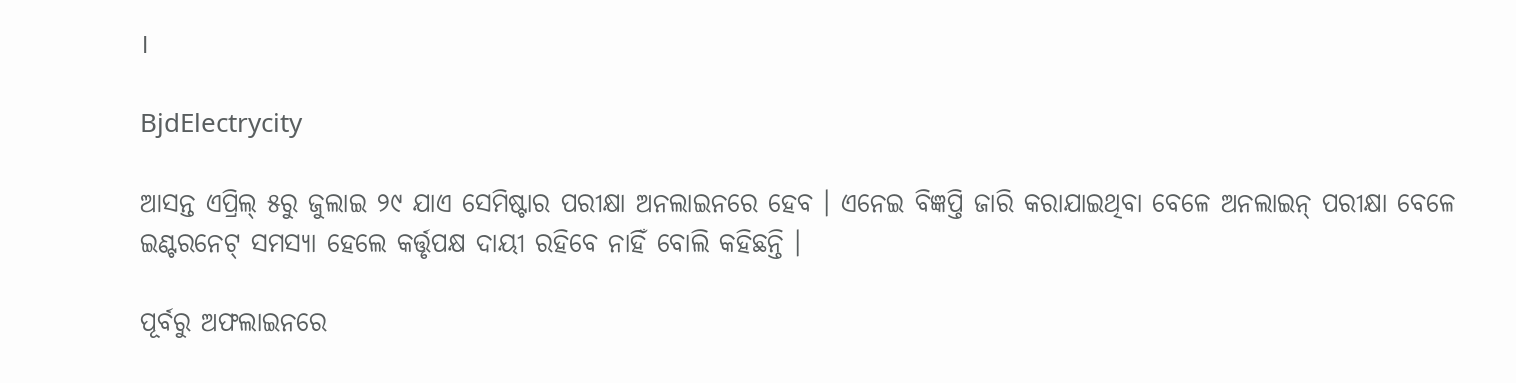।

BjdElectrycity

ଆସନ୍ତ ଏପ୍ରିଲ୍ ୫ରୁ ଜୁଲାଇ ୨୯ ଯାଏ ସେମିଷ୍ଟାର ପରୀକ୍ଷା ଅନଲାଇନରେ ହେବ । ଏନେଇ ବିଜ୍ଞପ୍ତି ଜାରି କରାଯାଇଥିବା ବେଳେ ଅନଲାଇନ୍ ପରୀକ୍ଷା ବେଳେ ଇଣ୍ଟରନେଟ୍ ସମସ୍ୟା ହେଲେ କର୍ତ୍ତୃପକ୍ଷ ଦାୟୀ ରହିବେ ନାହିଁ ବୋଲି କହିଛନ୍ତି ।

ପୂର୍ବରୁ ଅଫଲାଇନରେ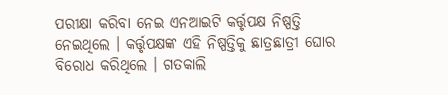ପରୀକ୍ଷା କରିବା ନେଇ ଏନଆଇଟି କର୍ତ୍ତୃପକ୍ଷ ନିଷ୍ପତ୍ତି ନେଇଥିଲେ । କର୍ତ୍ତୃପକ୍ଷଙ୍କ ଏହି ନିଷ୍ପତ୍ତିକୁ ଛାତ୍ରଛାତ୍ରୀ ଘୋର ବିରୋଧ କରିଥିଲେ । ଗତକାଲି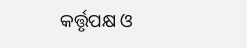କର୍ତ୍ତୃପକ୍ଷ ଓ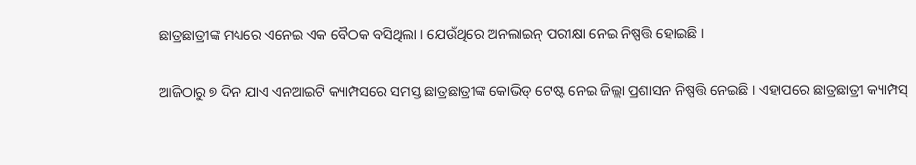ଛାତ୍ରଛାତ୍ରୀଙ୍କ ମଧ୍ୟରେ ଏନେଇ ଏକ ବୈଠକ ବସିଥିଲା । ଯେଉଁଥିରେ ଅନଲାଇନ୍ ପରୀକ୍ଷା ନେଇ ନିଷ୍ପତ୍ତି ହୋଇଛି ।

ଆଜିଠାରୁ ୭ ଦିନ ଯାଏ ଏନଆଇଟି କ୍ୟାମ୍ପସରେ ସମସ୍ତ ଛାତ୍ରଛାତ୍ରୀଙ୍କ କୋଭିଡ୍ ଟେଷ୍ଟ ନେଇ ଜିଲ୍ଲା ପ୍ରଶାସନ ନିଷ୍ପତ୍ତି ନେଇଛି । ଏହାପରେ ଛାତ୍ରଛାତ୍ରୀ କ୍ୟାମ୍ପସ୍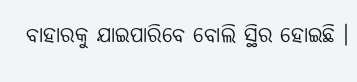ବାହାରକୁ ଯାଇପାରିବେ ବୋଲି ସ୍ଥିର ହୋଇଛି ।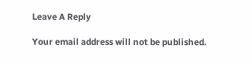Leave A Reply

Your email address will not be published.